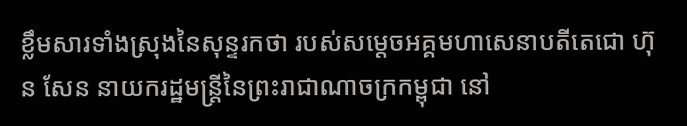ខ្លឹមសារទាំងស្រុងនៃសុន្ទរកថា របស់សម្តេចអគ្គមហាសេនាបតីតេជោ ហ៊ុន សែន នាយករដ្ឋមន្ត្រីនៃព្រះរាជាណាចក្រកម្ពុជា នៅ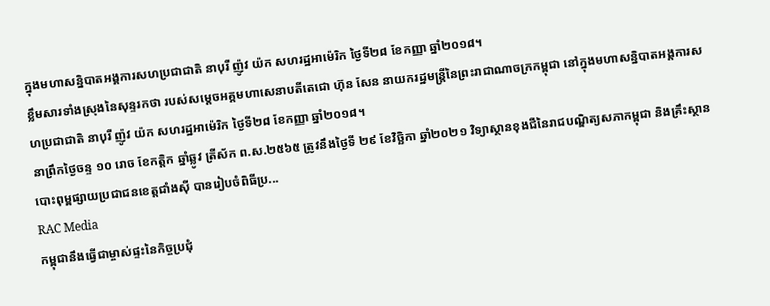ក្នុងមហាសន្និបាតអង្គការសហប្រជាជាតិ នាបុរី ញ៉ូវ យ៉ក សហរដ្ឋអាម៉េរិក ថ្ងៃទី២៨ ខែកញ្ញា ឆ្នាំ២០១៨។
ខ្លឹមសារទាំងស្រុងនៃសុន្ទរកថា របស់សម្តេចអគ្គមហាសេនាបតីតេជោ ហ៊ុន សែន នាយករដ្ឋមន្ត្រីនៃព្រះរាជាណាចក្រកម្ពុជា នៅក្នុងមហាសន្និបាតអង្គការសហប្រជាជាតិ នាបុរី ញ៉ូវ យ៉ក សហរដ្ឋអាម៉េរិក ថ្ងៃទី២៨ ខែកញ្ញា ឆ្នាំ២០១៨។
នាព្រឹកថ្ងៃចន្ទ ១០ រោច ខែកត្តិក ឆ្នាំឆ្លូវ ត្រីស័ក ព.ស.២៥៦៥ ត្រូវនឹងថ្ងៃទី ២៩ ខែវិច្ឆិកា ឆ្នាំ២០២១ វិទ្យាស្ថានខុងជឺនៃរាជបណ្ឌិត្យសភាកម្ពុជា និងគ្រឹះស្ថានបោះពុម្ពផ្សាយប្រជាជនខេត្តជាំងស៊ី បានរៀបចំពិធីប្រ...
RAC Media
កម្ពុជានឹងធ្វើជាម្ចាស់ផ្ទះនៃកិច្ចប្រជុំ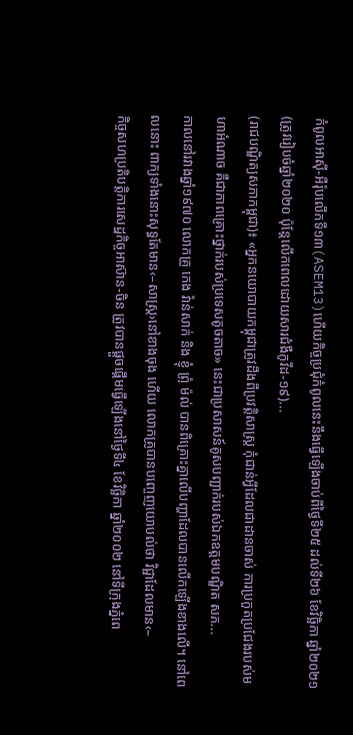កំពូលអាស៊ី-អឺរ៉ុបលើកទី១៣(ASEM13)ហើយកិច្ចប្រជុំកំពូលនេះនឹងធ្វើឡើងចាប់ពីថ្ងៃទី២៥ ដល់ទី២៦ ខែវិច្ឆិកា ឆ្នាំ២០២១ (ត្រូវរៀបចំឆ្នាំ២០២០ ប៉ុន្តែលើកពេលដោយសារជំងឺកូវីដ-១៩)...
(រាជបណ្ឌិត្យសភាកម្ពុជា)៖ «អ្នកនយោបាយកម្ពុជាត្រូវដឹងពីប្រវត្តិសាស្ត្រ កុំជាន់អ្វីដែលជាដានចាស់ ការប្រកួតប្រជែងរបស់មហាអំណាច គឺជាភាពគ្រោះថ្នាក់របស់ប្រទេសតូចតាច» នេះជាប្រសាសន៍គូសបញ្ជាក់របស់ឯកឧត្ដមបណ្ឌិត សភ...
កាលនៅរវាងឆ្នាំ១៩៧០ លោកគ្រូ កេង វ៉ាន់សាក់ និង ខ្ញុំ ព្រុំ ម៉ល់ បានពិគ្រោះគ្នាលើបញ្ហាដែលបានលើកឡើងខាងលើ។ នៅពេលនោះ ពាក្យទាំងនោះសុទ្ធតែមាន‹–សាស្ត្រ›នៅខាងចុង ហើយ លោកគ្រូបានបញ្ចេញយោបល់ថា វិជ្ជាដែលមាន‹–
កិច្ចសហប្រតិបត្តិការសេដ្ឋកិច្ចអាស៊ាន-ចិន ត្រូវបានផ្តួចផ្តើមធ្វើឡើងនៅថ្ងៃទី៤ ខែវិច្ឆិកា ឆ្នាំ២០០២ នៅទីក្រុងភ្នំពេ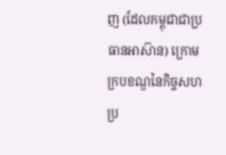ញ (ដែលកម្ពុជាជាប្រធានអាស៊ាន) ក្រោមក្របខណ្ឌនៃកិច្ចសហប្រ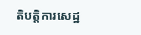តិបត្តិការសេដ្ឋ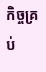កិច្ចគ្រប់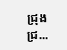ជ្រុងជ្រ...